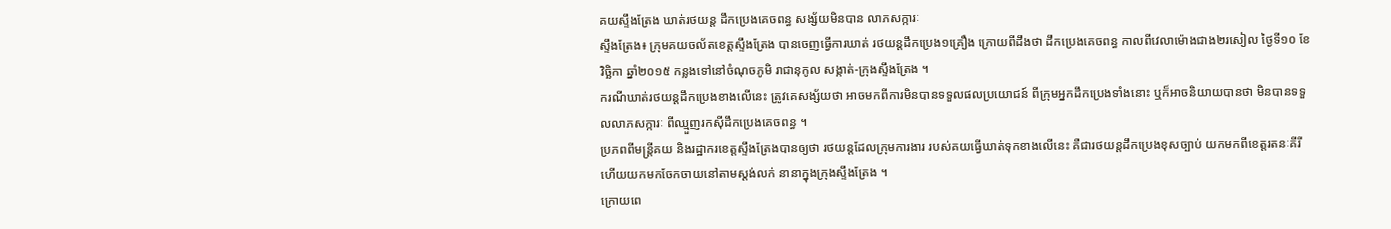គយស្ទឹងត្រែង ឃាត់រថយន្ត ដឹកប្រេងគេចពន្ធ សង្ស័យមិនបាន លាភសក្ការៈ
ស្ទឹងត្រែង៖ ក្រុមគយចល័តខេត្តស្ទឹងត្រែង បានចេញធ្វើការឃាត់ រថយន្តដឹកប្រេង១គ្រឿង ក្រោយពីដឹងថា ដឹកប្រេងគេចពន្ធ កាលពីវេលាម៉ោងជាង២រសៀល ថ្ងៃទី១០ ខែវិច្ឆិកា ឆ្នាំ២០១៥ កន្លងទៅនៅចំណុចភូមិ រាជានុកូល សង្កាត់-ក្រុងស្ទឹងត្រែង ។
ករណីឃាត់រថយន្តដឹកប្រេងខាងលើនេះ ត្រូវគេសង្ស័យថា អាចមកពីការមិនបានទទួលផលប្រយោជន៍ ពីក្រុមអ្នកដឹកប្រេងទាំងនោះ ឬក៏អាចនិយាយបានថា មិនបានទទួលលាភសក្ការៈ ពីឈ្មួញរកស៊ីដឹកប្រេងគេចពន្ធ ។
ប្រភពពីមន្រ្តីគយ និងរដ្ឋាករខេត្តស្ទឹងត្រែងបានឲ្យថា រថយន្តដែលក្រុមការងារ របស់គយធ្វើឃាត់ទុកខាងលើនេះ គឺជារថយន្តដឹកប្រេងខុសច្បាប់ យកមកពីខេត្តរតនៈគីរី ហើយយកមកចែកចាយនៅតាមស្តង់លក់ នានាក្នុងក្រុងស្ទឹងត្រែង ។
ក្រោយពេ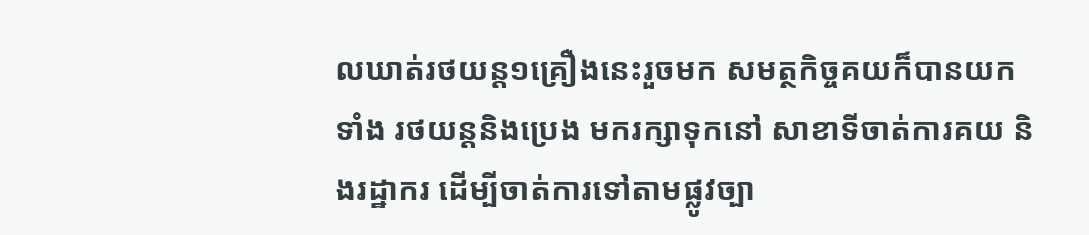លឃាត់រថយន្ត១គ្រឿងនេះរួចមក សមត្ថកិច្ចគយក៏បានយកទាំង រថយន្តនិងប្រេង មករក្សាទុកនៅ សាខាទីចាត់ការគយ និងរដ្ឋាករ ដើម្បីចាត់ការទៅតាមផ្លូវច្បា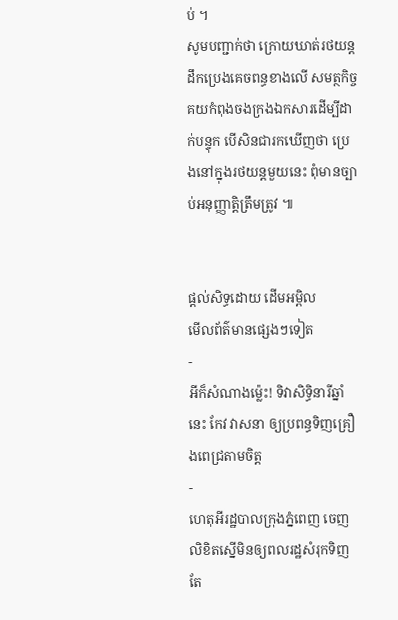ប់ ។
សូមបញ្ជាក់ថា ក្រោយឃាត់រថយន្តដឹកប្រេងគេចពន្ធខាងលើ សមត្ថកិច្ចគយកំពុងចងក្រងឯកសារដើម្បីដាក់បន្ទុក បើសិនជារកឃើញថា ប្រេងនៅក្នុងរថយន្តមួយនេះ ពុំមានច្បាប់អនុញ្ញាត្តិត្រឹមត្រូវ ៕


ផ្តល់សិទ្ធដោយ ដើមអម្ពិល
មើលព័ត៌មានផ្សេងៗទៀត
-
អីក៏សំណាងម្ល៉េះ! ទិវាសិទ្ធិនារីឆ្នាំនេះ កែវ វាសនា ឲ្យប្រពន្ធទិញគ្រឿងពេជ្រតាមចិត្ត
-
ហេតុអីរដ្ឋបាលក្រុងភ្នំពេញ ចេញលិខិតស្នើមិនឲ្យពលរដ្ឋសំរុកទិញ តែ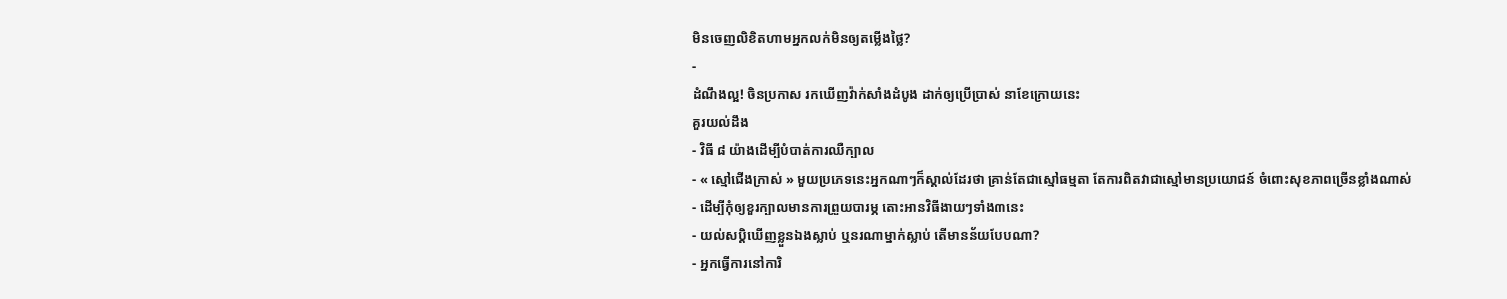មិនចេញលិខិតហាមអ្នកលក់មិនឲ្យតម្លើងថ្លៃ?
-
ដំណឹងល្អ! ចិនប្រកាស រកឃើញវ៉ាក់សាំងដំបូង ដាក់ឲ្យប្រើប្រាស់ នាខែក្រោយនេះ
គួរយល់ដឹង
- វិធី ៨ យ៉ាងដើម្បីបំបាត់ការឈឺក្បាល
- « ស្មៅជើងក្រាស់ » មួយប្រភេទនេះអ្នកណាៗក៏ស្គាល់ដែរថា គ្រាន់តែជាស្មៅធម្មតា តែការពិតវាជាស្មៅមានប្រយោជន៍ ចំពោះសុខភាពច្រើនខ្លាំងណាស់
- ដើម្បីកុំឲ្យខួរក្បាលមានការព្រួយបារម្ភ តោះអានវិធីងាយៗទាំង៣នេះ
- យល់សប្តិឃើញខ្លួនឯងស្លាប់ ឬនរណាម្នាក់ស្លាប់ តើមានន័យបែបណា?
- អ្នកធ្វើការនៅការិ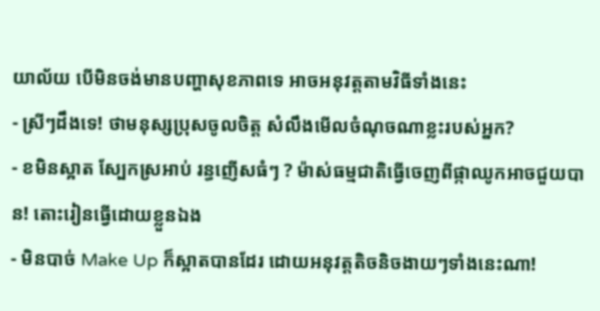យាល័យ បើមិនចង់មានបញ្ហាសុខភាពទេ អាចអនុវត្តតាមវិធីទាំងនេះ
- ស្រីៗដឹងទេ! ថាមនុស្សប្រុសចូលចិត្ត សំលឹងមើលចំណុចណាខ្លះរបស់អ្នក?
- ខមិនស្អាត ស្បែកស្រអាប់ រន្ធញើសធំៗ ? ម៉ាស់ធម្មជាតិធ្វើចេញពីផ្កាឈូកអាចជួយបាន! តោះរៀនធ្វើដោយខ្លួនឯង
- មិនបាច់ Make Up ក៏ស្អាតបានដែរ ដោយអនុវត្តតិចនិចងាយៗទាំងនេះណា!